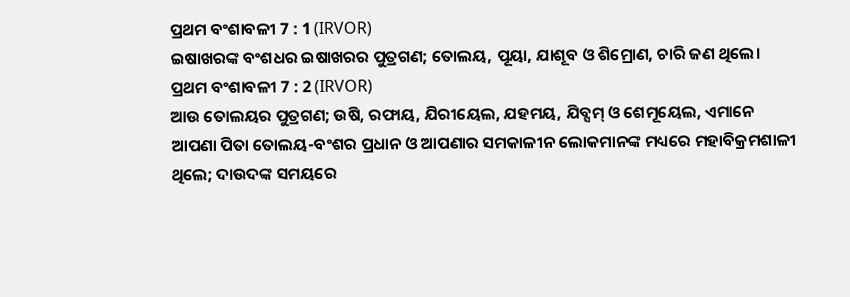ପ୍ରଥମ ବଂଶାବଳୀ 7 : 1 (IRVOR)
ଇଷାଖରଙ୍କ ବଂଶଧର ଇଷାଖରର ପୁତ୍ରଗଣ; ତୋଲୟ, ପୂୟା, ଯାଶୂବ ଓ ଶିମ୍ରୋଣ, ଚାରି ଜଣ ଥିଲେ।
ପ୍ରଥମ ବଂଶାବଳୀ 7 : 2 (IRVOR)
ଆଉ ତୋଲୟର ପୁତ୍ରଗଣ; ଉଷି, ରଫାୟ, ଯିରୀୟେଲ, ଯହମୟ, ଯିବ୍ସମ୍ ଓ ଶେମୂୟେଲ, ଏମାନେ ଆପଣା ପିତା ତୋଲୟ-ବଂଶର ପ୍ରଧାନ ଓ ଆପଣାର ସମକାଳୀନ ଲୋକମାନଙ୍କ ମଧ୍ୟରେ ମହାବିକ୍ରମଶାଳୀ ଥିଲେ; ଦାଉଦଙ୍କ ସମୟରେ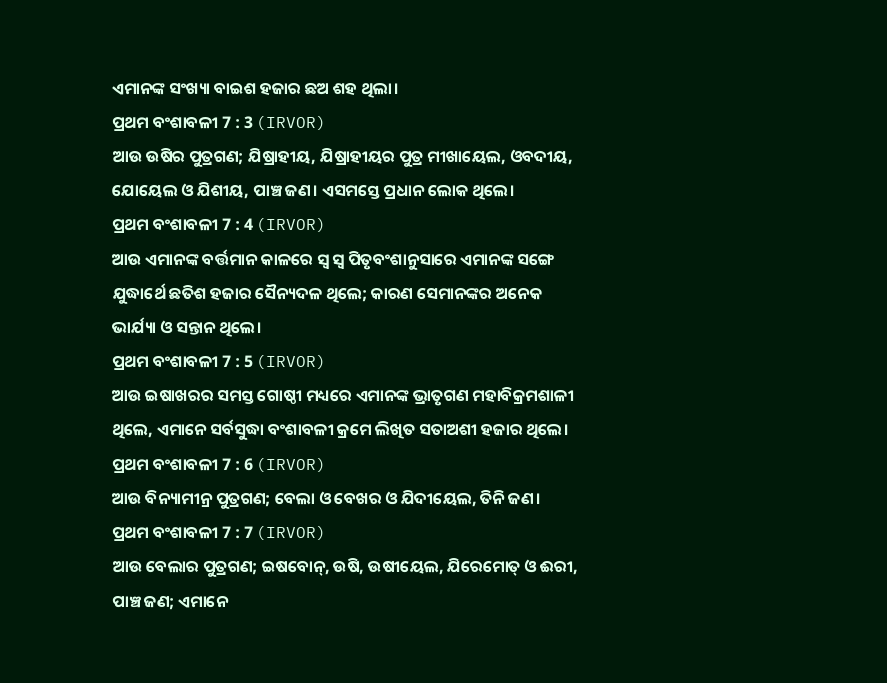ଏମାନଙ୍କ ସଂଖ୍ୟା ବାଇଶ ହଜାର ଛଅ ଶହ ଥିଲା।
ପ୍ରଥମ ବଂଶାବଳୀ 7 : 3 (IRVOR)
ଆଉ ଉଷିର ପୁତ୍ରଗଣ; ଯିଷ୍ରାହୀୟ, ଯିଷ୍ରାହୀୟର ପୁତ୍ର ମୀଖାୟେଲ, ଓବଦୀୟ, ଯୋୟେଲ ଓ ଯିଶୀୟ, ପାଞ୍ଚ ଜଣ। ଏସମସ୍ତେ ପ୍ରଧାନ ଲୋକ ଥିଲେ।
ପ୍ରଥମ ବଂଶାବଳୀ 7 : 4 (IRVOR)
ଆଉ ଏମାନଙ୍କ ବର୍ତ୍ତମାନ କାଳରେ ସ୍ୱ ସ୍ୱ ପିତୃବଂଶାନୁସାରେ ଏମାନଙ୍କ ସଙ୍ଗେ ଯୁଦ୍ଧାର୍ଥେ ଛତିଶ ହଜାର ସୈନ୍ୟଦଳ ଥିଲେ; କାରଣ ସେମାନଙ୍କର ଅନେକ ଭାର୍ଯ୍ୟା ଓ ସନ୍ତାନ ଥିଲେ।
ପ୍ରଥମ ବଂଶାବଳୀ 7 : 5 (IRVOR)
ଆଉ ଇଷାଖରର ସମସ୍ତ ଗୋଷ୍ଠୀ ମଧ୍ୟରେ ଏମାନଙ୍କ ଭ୍ରାତୃଗଣ ମହାବିକ୍ରମଶାଳୀ ଥିଲେ, ଏମାନେ ସର୍ବସୁଦ୍ଧା ବଂଶାବଳୀ କ୍ରମେ ଲିଖିତ ସତାଅଶୀ ହଜାର ଥିଲେ।
ପ୍ରଥମ ବଂଶାବଳୀ 7 : 6 (IRVOR)
ଆଉ ବିନ୍ୟାମୀନ୍ର ପୁତ୍ରଗଣ; ବେଲା ଓ ବେଖର ଓ ଯିଦୀୟେଲ, ତିନି ଜଣ।
ପ୍ରଥମ ବଂଶାବଳୀ 7 : 7 (IRVOR)
ଆଉ ବେଲାର ପୁତ୍ରଗଣ; ଇଷବୋନ୍, ଉଷି, ଉଷୀୟେଲ, ଯିରେମୋତ୍ ଓ ଈରୀ, ପାଞ୍ଚ ଜଣ; ଏମାନେ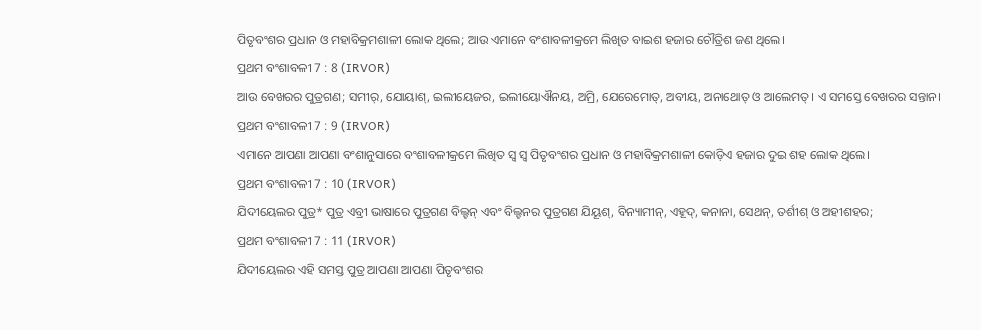ପିତୃବଂଶର ପ୍ରଧାନ ଓ ମହାବିକ୍ରମଶାଳୀ ଲୋକ ଥିଲେ; ଆଉ ଏମାନେ ବଂଶାବଳୀକ୍ରମେ ଲିଖିତ ବାଇଶ ହଜାର ଚୌତ୍ରିଶ ଜଣ ଥିଲେ।
ପ୍ରଥମ ବଂଶାବଳୀ 7 : 8 (IRVOR)
ଆଉ ବେଖରର ପୁତ୍ରଗଣ; ସମୀର୍, ଯୋୟାଶ୍, ଇଲୀୟେଜର, ଇଲୀୟୋଐନୟ, ଅମ୍ରି, ଯେରେମୋତ୍, ଅବୀୟ, ଅନାଥୋତ୍ ଓ ଆଲେମତ୍। ଏ ସମସ୍ତେ ବେଖରର ସନ୍ତାନ।
ପ୍ରଥମ ବଂଶାବଳୀ 7 : 9 (IRVOR)
ଏମାନେ ଆପଣା ଆପଣା ବଂଶାନୁସାରେ ବଂଶାବଳୀକ୍ରମେ ଲିଖିତ ସ୍ୱ ସ୍ୱ ପିତୃବଂଶର ପ୍ରଧାନ ଓ ମହାବିକ୍ରମଶାଳୀ କୋଡ଼ିଏ ହଜାର ଦୁଇ ଶହ ଲୋକ ଥିଲେ।
ପ୍ରଥମ ବଂଶାବଳୀ 7 : 10 (IRVOR)
ଯିଦୀୟେଲର ପୁତ୍ର* ପୁତ୍ର ଏବ୍ରୀ ଭାଷାରେ ପୁତ୍ରଗଣ ବିଲ୍ହନ୍ ଏବଂ ବିଲ୍ହନର ପୁତ୍ରଗଣ ଯିୟୂଶ୍, ବିନ୍ୟାମୀନ୍, ଏହୂଦ୍, କନାନା, ସେଥନ୍, ତର୍ଶୀଶ୍ ଓ ଅହୀଶହର;
ପ୍ରଥମ ବଂଶାବଳୀ 7 : 11 (IRVOR)
ଯିଦୀୟେଲର ଏହି ସମସ୍ତ ପୁତ୍ର ଆପଣା ଆପଣା ପିତୃବଂଶର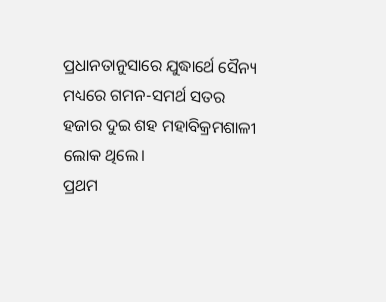ପ୍ରଧାନତାନୁସାରେ ଯୁଦ୍ଧାର୍ଥେ ସୈନ୍ୟ ମଧ୍ୟରେ ଗମନ-ସମର୍ଥ ସତର ହଜାର ଦୁଇ ଶହ ମହାବିକ୍ରମଶାଳୀ ଲୋକ ଥିଲେ।
ପ୍ରଥମ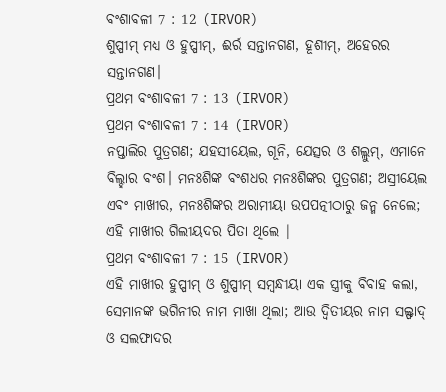ବଂଶାବଳୀ 7 : 12 (IRVOR)
ଶୁପ୍ପୀମ୍ ମଧ୍ୟ ଓ ହୁପ୍ପୀମ୍, ଈର୍ର ସନ୍ତାନଗଣ, ହୂଶୀମ୍, ଅହେରର ସନ୍ତାନଗଣ।
ପ୍ରଥମ ବଂଶାବଳୀ 7 : 13 (IRVOR)
ପ୍ରଥମ ବଂଶାବଳୀ 7 : 14 (IRVOR)
ନପ୍ତାଲିର ପୁତ୍ରଗଣ; ଯହସୀୟେଲ, ଗୂନି, ଯେତ୍ସର ଓ ଶଲ୍ଲୁମ୍, ଏମାନେ ବିଲ୍ହାର ବଂଶ। ମନଃଶିଙ୍କ ବଂଶଧର ମନଃଶିଙ୍କର ପୁତ୍ରଗଣ; ଅସ୍ରୀୟେଲ ଏବଂ ମାଖୀର, ମନଃଶିଙ୍କର ଅରାମୀୟା ଉପପତ୍ନୀଠାରୁ ଜନ୍ମ ନେଲେ; ଏହି ମାଖୀର ଗିଲୀୟଦର ପିତା ଥିଲେ |
ପ୍ରଥମ ବଂଶାବଳୀ 7 : 15 (IRVOR)
ଏହି ମାଖୀର ହୁପ୍ପୀମ୍ ଓ ଶୁପ୍ପୀମ୍ ସମ୍ବନ୍ଧୀୟା ଏକ ସ୍ତ୍ରୀକୁ ବିବାହ କଲା, ସେମାନଙ୍କ ଭଗିନୀର ନାମ ମାଖା ଥିଲା; ଆଉ ଦ୍ୱିତୀୟର ନାମ ସଲ୍ଫାଦ୍ ଓ ସଲଫାଦର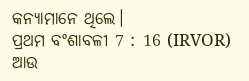କନ୍ୟାମାନେ ଥିଲେ।
ପ୍ରଥମ ବଂଶାବଳୀ 7 : 16 (IRVOR)
ଆଉ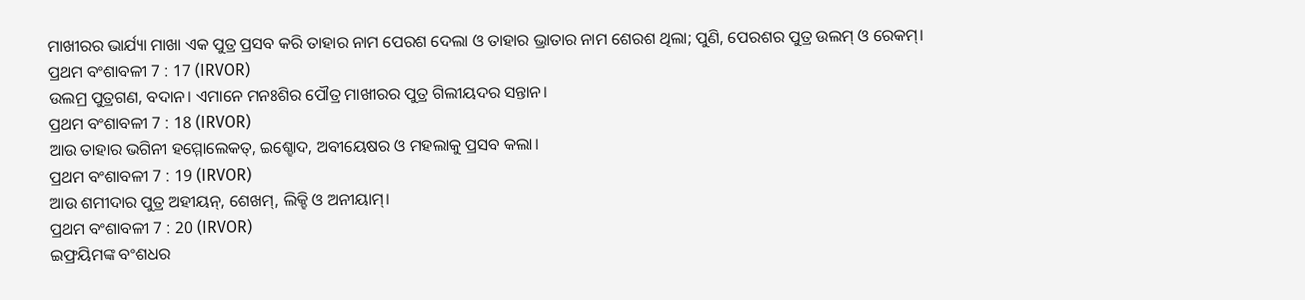ମାଖୀରର ଭାର୍ଯ୍ୟା ମାଖା ଏକ ପୁତ୍ର ପ୍ରସବ କରି ତାହାର ନାମ ପେରଶ ଦେଲା ଓ ତାହାର ଭ୍ରାତାର ନାମ ଶେରଶ ଥିଲା; ପୁଣି, ପେରଶର ପୁତ୍ର ଉଲମ୍ ଓ ରେକମ୍।
ପ୍ରଥମ ବଂଶାବଳୀ 7 : 17 (IRVOR)
ଉଲମ୍ର ପୁତ୍ରଗଣ, ବଦାନ। ଏମାନେ ମନଃଶିର ପୌତ୍ର ମାଖୀରର ପୁତ୍ର ଗିଲୀୟଦର ସନ୍ତାନ।
ପ୍ରଥମ ବଂଶାବଳୀ 7 : 18 (IRVOR)
ଆଉ ତାହାର ଭଗିନୀ ହମ୍ମୋଲେକତ୍, ଇଶ୍ହୋଦ, ଅବୀୟେଷର ଓ ମହଲାକୁ ପ୍ରସବ କଲା।
ପ୍ରଥମ ବଂଶାବଳୀ 7 : 19 (IRVOR)
ଆଉ ଶମୀଦାର ପୁତ୍ର ଅହୀୟନ୍, ଶେଖମ୍, ଲିକ୍ହି ଓ ଅନୀୟାମ୍।
ପ୍ରଥମ ବଂଶାବଳୀ 7 : 20 (IRVOR)
ଇଫ୍ରୟିମଙ୍କ ବଂଶଧର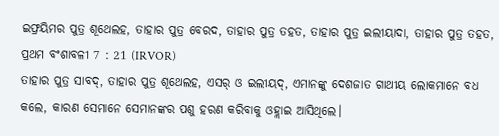ଇଫ୍ରୟିମର ପୁତ୍ର ଶୂଥେଲହ, ତାହାର ପୁତ୍ର ବେରଦ, ତାହାର ପୁତ୍ର ତହତ, ତାହାର ପୁତ୍ର ଇଲୀୟାଦା, ତାହାର ପୁତ୍ର ତହତ,
ପ୍ରଥମ ବଂଶାବଳୀ 7 : 21 (IRVOR)
ତାହାର ପୁତ୍ର ସାବଦ୍, ତାହାର ପୁତ୍ର ଶୂଥେଲହ, ଏସର୍ ଓ ଇଲୀୟଦ୍, ଏମାନଙ୍କୁ ଦେଶଜାତ ଗାଥୀୟ ଲୋକମାନେ ବଧ କଲେ, କାରଣ ସେମାନେ ସେମାନଙ୍କର ପଶୁ ହରଣ କରିବାକୁ ଓହ୍ଲାଇ ଆସିଥିଲେ।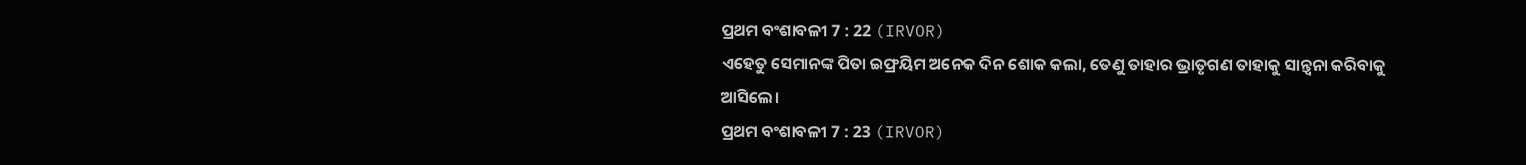ପ୍ରଥମ ବଂଶାବଳୀ 7 : 22 (IRVOR)
ଏହେତୁ ସେମାନଙ୍କ ପିତା ଇଫ୍ରୟିମ ଅନେକ ଦିନ ଶୋକ କଲା, ତେଣୁ ତାହାର ଭ୍ରାତୃଗଣ ତାହାକୁ ସାନ୍ତ୍ୱନା କରିବାକୁ ଆସିଲେ।
ପ୍ରଥମ ବଂଶାବଳୀ 7 : 23 (IRVOR)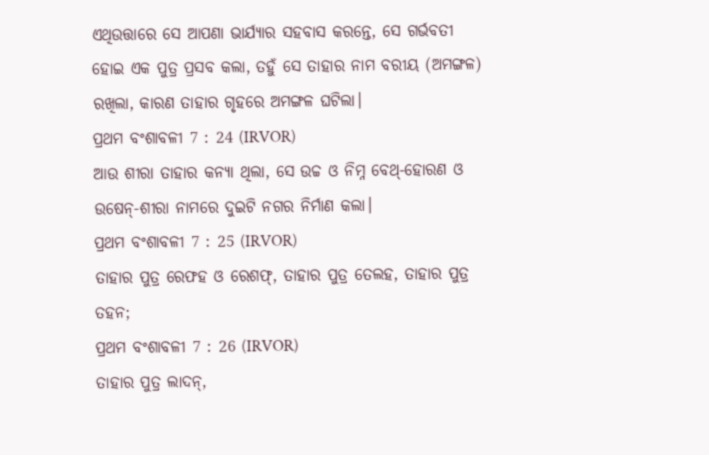ଏଥିଉତ୍ତାରେ ସେ ଆପଣା ଭାର୍ଯ୍ୟାର ସହବାସ କରନ୍ତେ, ସେ ଗର୍ଭବତୀ ହୋଇ ଏକ ପୁତ୍ର ପ୍ରସବ କଲା, ତହୁଁ ସେ ତାହାର ନାମ ବରୀୟ (ଅମଙ୍ଗଳ) ରଖିଲା, କାରଣ ତାହାର ଗୃହରେ ଅମଙ୍ଗଳ ଘଟିଲା।
ପ୍ରଥମ ବଂଶାବଳୀ 7 : 24 (IRVOR)
ଆଉ ଶୀରା ତାହାର କନ୍ୟା ଥିଲା, ସେ ଉଚ୍ଚ ଓ ନିମ୍ନ ବେଥ୍-ହୋରଣ ଓ ଉଷେନ୍-ଶୀରା ନାମରେ ଦୁଇଟି ନଗର ନିର୍ମାଣ କଲା।
ପ୍ରଥମ ବଂଶାବଳୀ 7 : 25 (IRVOR)
ତାହାର ପୁତ୍ର ରେଫହ ଓ ରେଶଫ୍, ତାହାର ପୁତ୍ର ତେଲହ, ତାହାର ପୁତ୍ର ତହନ;
ପ୍ରଥମ ବଂଶାବଳୀ 7 : 26 (IRVOR)
ତାହାର ପୁତ୍ର ଲାଦନ୍,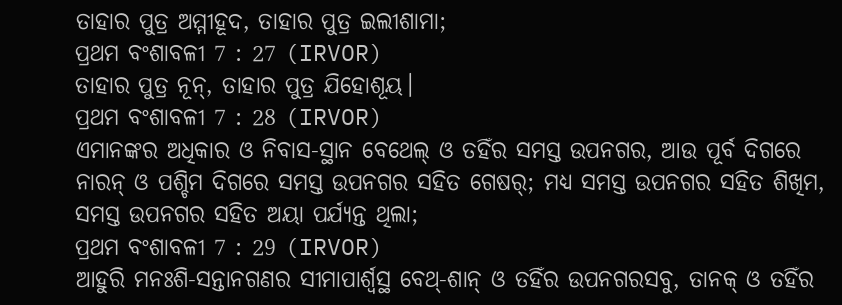ତାହାର ପୁତ୍ର ଅମ୍ମୀହୂଦ, ତାହାର ପୁତ୍ର ଇଲୀଶାମା;
ପ୍ରଥମ ବଂଶାବଳୀ 7 : 27 (IRVOR)
ତାହାର ପୁତ୍ର ନୂନ୍, ତାହାର ପୁତ୍ର ଯିହୋଶୂୟ।
ପ୍ରଥମ ବଂଶାବଳୀ 7 : 28 (IRVOR)
ଏମାନଙ୍କର ଅଧିକାର ଓ ନିବାସ-ସ୍ଥାନ ବେଥେଲ୍ ଓ ତହିଁର ସମସ୍ତ ଉପନଗର, ଆଉ ପୂର୍ବ ଦିଗରେ ନାରନ୍ ଓ ପଶ୍ଚିମ ଦିଗରେ ସମସ୍ତ ଉପନଗର ସହିତ ଗେଷର୍; ମଧ୍ୟ ସମସ୍ତ ଉପନଗର ସହିତ ଶିଖିମ, ସମସ୍ତ ଉପନଗର ସହିତ ଅୟା ପର୍ଯ୍ୟନ୍ତ ଥିଲା;
ପ୍ରଥମ ବଂଶାବଳୀ 7 : 29 (IRVOR)
ଆହୁରି ମନଃଶି-ସନ୍ତାନଗଣର ସୀମାପାର୍ଶ୍ୱସ୍ଥ ବେଥ୍-ଶାନ୍ ଓ ତହିଁର ଉପନଗରସବୁ, ତାନକ୍ ଓ ତହିଁର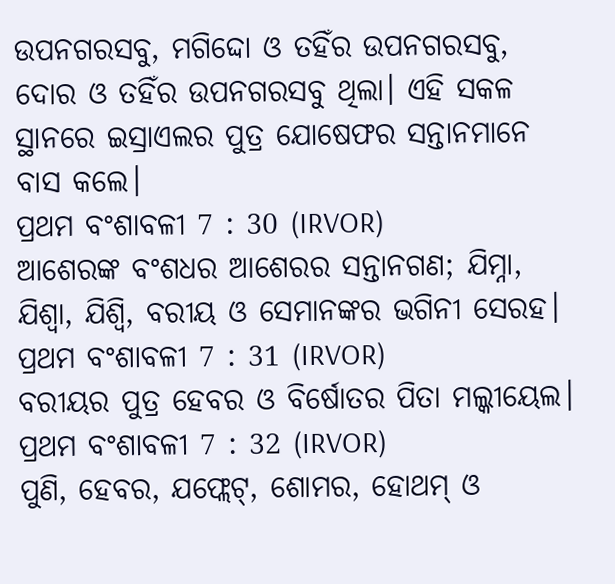ଉପନଗରସବୁ, ମଗିଦ୍ଦୋ ଓ ତହିଁର ଉପନଗରସବୁ, ଦୋର ଓ ତହିଁର ଉପନଗରସବୁ ଥିଲା। ଏହି ସକଳ ସ୍ଥାନରେ ଇସ୍ରାଏଲର ପୁତ୍ର ଯୋଷେଫର ସନ୍ତାନମାନେ ବାସ କଲେ।
ପ୍ରଥମ ବଂଶାବଳୀ 7 : 30 (IRVOR)
ଆଶେରଙ୍କ ବଂଶଧର ଆଶେରର ସନ୍ତାନଗଣ; ଯିମ୍ନା, ଯିଶ୍ବା, ଯିଶ୍ବି, ବରୀୟ ଓ ସେମାନଙ୍କର ଭଗିନୀ ସେରହ।
ପ୍ରଥମ ବଂଶାବଳୀ 7 : 31 (IRVOR)
ବରୀୟର ପୁତ୍ର ହେବର ଓ ବିର୍ଷୋତର ପିତା ମଲ୍କୀୟେଲ।
ପ୍ରଥମ ବଂଶାବଳୀ 7 : 32 (IRVOR)
ପୁଣି, ହେବର, ଯଫ୍ଲେଟ୍, ଶୋମର, ହୋଥମ୍ ଓ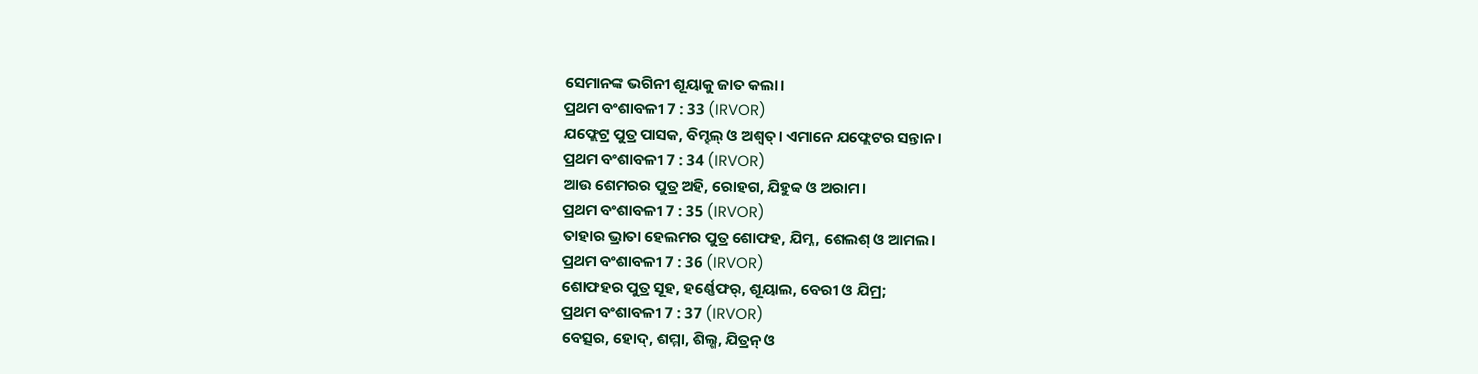ସେମାନଙ୍କ ଭଗିନୀ ଶୂୟାକୁ ଜାତ କଲା।
ପ୍ରଥମ ବଂଶାବଳୀ 7 : 33 (IRVOR)
ଯଫ୍ଲେଟ୍ର ପୁତ୍ର ପାସକ, ବିମ୍ହଲ୍ ଓ ଅଶ୍ୱତ୍। ଏମାନେ ଯଫ୍ଲେଟର ସନ୍ତାନ।
ପ୍ରଥମ ବଂଶାବଳୀ 7 : 34 (IRVOR)
ଆଉ ଶେମରର ପୁତ୍ର ଅହି, ରୋହଗ, ଯିହୁବ୍ବ ଓ ଅରାମ।
ପ୍ରଥମ ବଂଶାବଳୀ 7 : 35 (IRVOR)
ତାହାର ଭ୍ରାତା ହେଲମର ପୁତ୍ର ଶୋଫହ, ଯିମ୍ନ, ଶେଲଶ୍ ଓ ଆମଲ।
ପ୍ରଥମ ବଂଶାବଳୀ 7 : 36 (IRVOR)
ଶୋଫହର ପୁତ୍ର ସୂହ, ହର୍ଣ୍ଣେଫର୍, ଶୂୟାଲ, ବେରୀ ଓ ଯିମ୍ର;
ପ୍ରଥମ ବଂଶାବଳୀ 7 : 37 (IRVOR)
ବେତ୍ସର, ହୋଦ୍, ଶମ୍ମା, ଶିଲ୍ଶ, ଯିତ୍ରନ୍ ଓ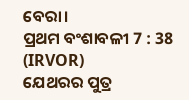ବେରା।
ପ୍ରଥମ ବଂଶାବଳୀ 7 : 38 (IRVOR)
ଯେଥରର ପୁତ୍ର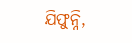ଯିଫୁନ୍ନି,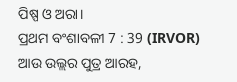ପିଷ୍ପ ଓ ଅରା।
ପ୍ରଥମ ବଂଶାବଳୀ 7 : 39 (IRVOR)
ଆଉ ଉଲ୍ଲର ପୁତ୍ର ଆରହ,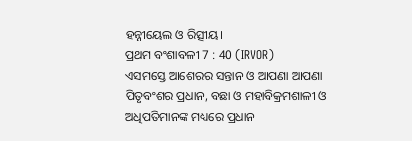ହନ୍ନୀୟେଲ ଓ ରିତ୍ସୀୟ।
ପ୍ରଥମ ବଂଶାବଳୀ 7 : 40 (IRVOR)
ଏସମସ୍ତେ ଆଶେରର ସନ୍ତାନ ଓ ଆପଣା ଆପଣା ପିତୃବଂଶର ପ୍ରଧାନ, ବଛା ଓ ମହାବିକ୍ରମଶାଳୀ ଓ ଅଧିପତିମାନଙ୍କ ମଧ୍ୟରେ ପ୍ରଧାନ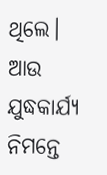ଥିଲେ। ଆଉ ଯୁଦ୍ଧକାର୍ଯ୍ୟ ନିମନ୍ତେ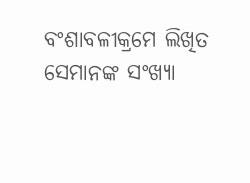ବଂଶାବଳୀକ୍ରମେ ଲିଖିତ ସେମାନଙ୍କ ସଂଖ୍ୟା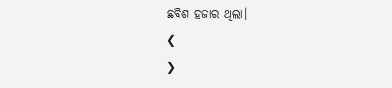ଛବିଶ ହଜାର ଥିଲା।
❮
❯